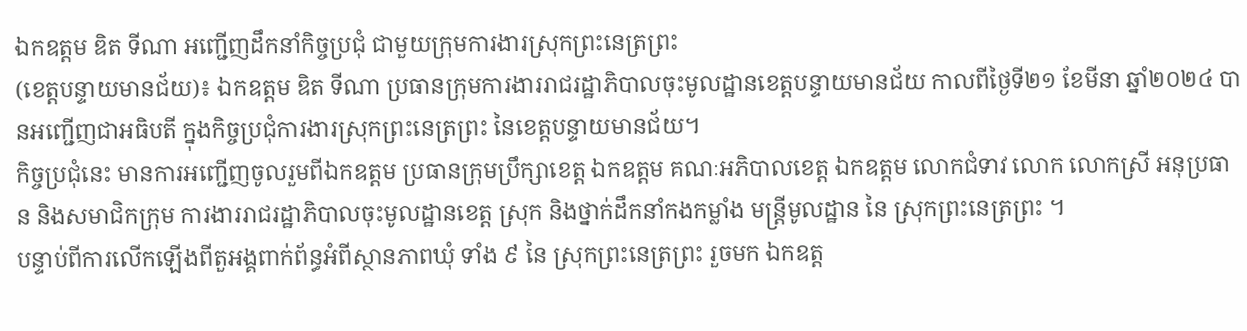ឯកឧត្តម ឌិត ទីណា អញ្ជើញដឹកនាំកិច្ចប្រជុំ ជាមួយក្រុមការងារស្រុកព្រះនេត្រព្រះ
(ខេត្តបន្ទាយមានជ័យ)៖ ឯកឧត្តម ឌិត ទីណា ប្រធានក្រុមការងាររាជរដ្ឋាភិបាលចុះមូលដ្ឋានខេត្តបន្ទាយមានជ័យ កាលពីថ្ងៃទី២១ ខែមីនា ឆ្នាំ២០២៤ បានអញ្ជើញជាអធិបតី ក្នុងកិច្ចប្រជុំការងារស្រុកព្រះនេត្រព្រះ នៃខេត្តបន្ទាយមានជ័យ។
កិច្ចប្រជុំនេះ មានការអញ្ជើញចូលរួមពីឯកឧត្តម ប្រធានក្រុមប្រឹក្សាខេត្ត ឯកឧត្តម គណៈអភិបាលខេត្ត ឯកឧត្តម លោកជំទាវ លោក លោកស្រី អនុប្រធាន និងសមាជិកក្រុម ការងាររាជរដ្ឋាភិបាលចុះមូលដ្ឋានខេត្ត ស្រុក និងថ្នាក់ដឹកនាំកងកម្លាំង មន្ត្រីមូលដ្ឋាន នៃ ស្រុកព្រះនេត្រព្រះ ។
បន្ទាប់ពីការលើកឡើងពីតួអង្គពាក់ព័ន្ធអំពីស្ថានភាពឃុំ ទាំង ៩ នៃ ស្រុកព្រះនេត្រព្រះ រួចមក ឯកឧត្ត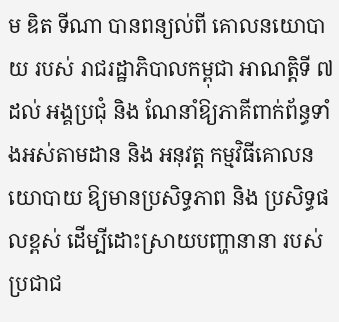ម ឌិត ទីណា បានពន្យល់ពី គោលនយោបាយ របស់ រាជរដ្ឋាភិបាលកម្ពុជា អាណត្តិទី ៧ ដល់ អង្គប្រជុំ និង ណែនាំឱ្យភាគីពាក់ព័ន្ធទាំងអស់តាមដាន និង អនុវត្ត កម្មវិធីគោលនយោបាយ ឱ្យមានប្រសិទ្ធភាព និង ប្រសិទ្ធផលខ្ពស់ ដើម្បីដោះស្រាយបញ្ហានានា របស់ ប្រជាជ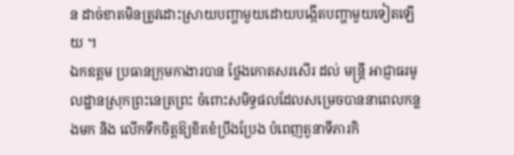ន ដាច់ខាតមិនត្រូវដោះស្រាយបញ្ហាមួយដោយបង្កើតបញ្ហាមួយទៀតឡើយ ។
ឯកឧត្តម ប្រធានក្រុមកាងារបាន ថ្លែងកោតសរសើរ ដល់ មន្ដ្រី អាជ្ញាធរមូលដ្ឋានស្រុកព្រះនេត្រព្រះ ចំពោះសមិទ្ធផលដែលសម្រេចបាននាពេលកន្លងមក និង លើកទឹកចិត្តឱ្យខិតខំប្រឹងប្រែង បំពេញតួនាទីភារកិ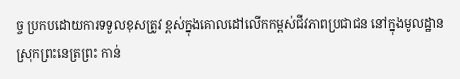ច្ច ប្រកបដោយការទទួលខុសត្រូវ ខ្ពស់ក្នុងគោលដៅលើកកម្ពស់ជីវភាពប្រជាជន នៅក្នុងមូលដ្ឋាន ស្រុកព្រះនេត្រព្រះ កាន់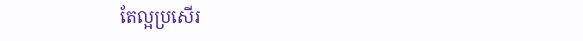តែល្អប្រសើរ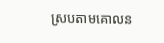ស្របតាមគោលន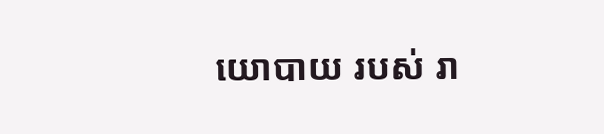យោបាយ របស់ រា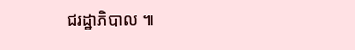ជរដ្ឋាភិបាល ៕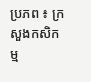ប្រភព ៖ ក្រសួងកសិកម្ម